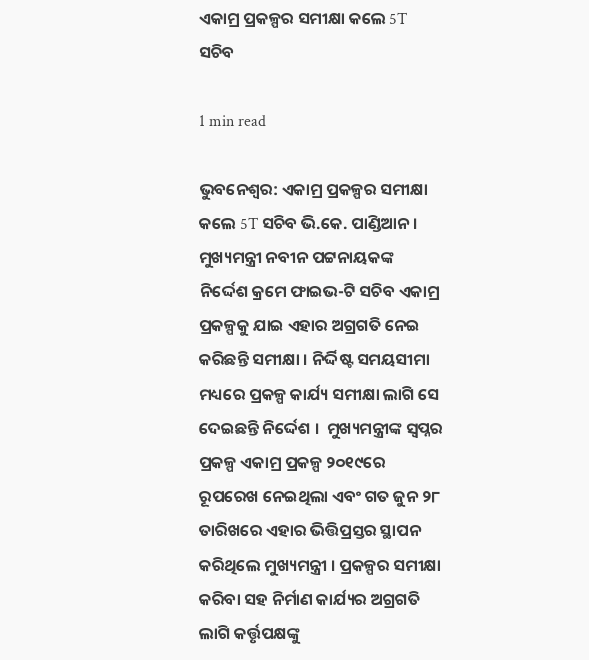ଏକାମ୍ର ପ୍ରକଳ୍ପର ସମୀକ୍ଷା କଲେ 5T ସଚିବ

1 min read

ଭୁବନେଶ୍ବର: ଏକାମ୍ର ପ୍ରକଳ୍ପର ସମୀକ୍ଷା କଲେ 5T ସଚିବ ଭି.କେ. ପାଣ୍ଡିଆନ । ମୁଖ୍ୟମନ୍ତ୍ରୀ ନବୀନ ପଟ୍ଟନାୟକଙ୍କ ନିର୍ଦ୍ଦେଶ କ୍ରମେ ଫାଇଭ-ଟି ସଚିବ ଏକାମ୍ର ପ୍ରକଳ୍ପକୁ ଯାଇ ଏହାର ଅଗ୍ରଗତି ନେଇ କରିଛନ୍ତି ସମୀକ୍ଷା । ନିର୍ଦ୍ଦିଷ୍ଟ ସମୟସୀମା ମଧ୍ୟରେ ପ୍ରକଳ୍ପ କାର୍ଯ୍ୟ ସମୀକ୍ଷା ଲାଗି ସେ ଦେଇଛନ୍ତି ନିର୍ଦ୍ଦେଶ ।  ମୁଖ୍ୟମନ୍ତ୍ରୀଙ୍କ ସ୍ବପ୍ନର ପ୍ରକଳ୍ପ ଏକାମ୍ର ପ୍ରକଳ୍ପ ୨୦୧୯ରେ ରୂପରେଖ ନେଇଥିଲା ଏବଂ ଗତ ଜୁନ ୨୮ ତାରିଖରେ ଏହାର ଭିତ୍ତିପ୍ରସ୍ତର ସ୍ଥାପନ କରିଥିଲେ ମୁଖ୍ୟମନ୍ତ୍ରୀ । ପ୍ରକଳ୍ପର ସମୀକ୍ଷା କରିବା ସହ ନିର୍ମାଣ କାର୍ଯ୍ୟର ଅଗ୍ରଗତି ଲାଗି କର୍ତ୍ତୃପକ୍ଷଙ୍କୁ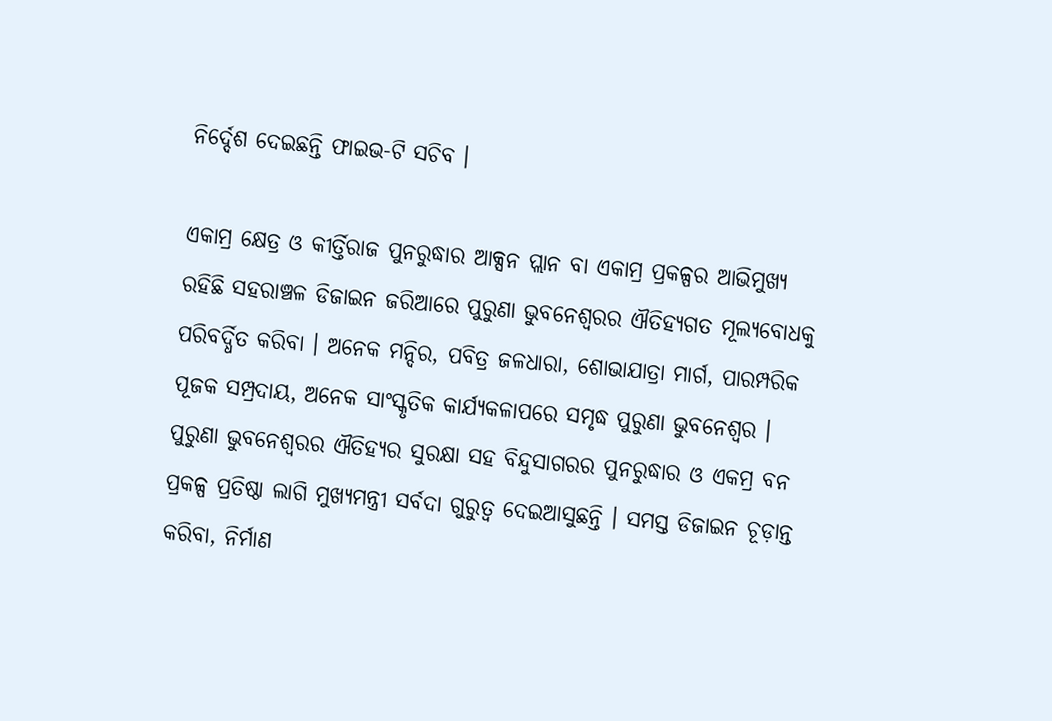ନିର୍ଦ୍ଦେଶ ଦେଇଛନ୍ତି ଫାଇଭ-ଟି ସଚିବ ।

ଏକାମ୍ର କ୍ଷେତ୍ର ଓ କୀର୍ତ୍ତିରାଜ ପୁନରୁଦ୍ଧାର ଆକ୍ସନ ପ୍ଲାନ ବା ଏକାମ୍ର ପ୍ରକଳ୍ପର ଆଭିମୁଖ୍ୟ ରହିଛି ସହରାଞ୍ଚଳ ଡିଜାଇନ ଜରିଆରେ ପୁରୁଣା ଭୁବନେଶ୍ବରର ଐତିହ୍ୟଗତ ମୂଲ୍ୟବୋଧକୁ ପରିବର୍ଦ୍ଧିତ କରିବା । ଅନେକ ମନ୍ଦିର, ପବିତ୍ର ଜଳଧାରା, ଶୋଭାଯାତ୍ରା ମାର୍ଗ, ପାରମ୍ପରିକ ପୂଜକ ସମ୍ପ୍ରଦାୟ, ଅନେକ ସାଂସ୍କୃତିକ କାର୍ଯ୍ୟକଳାପରେ ସମୃଦ୍ଧ ପୁରୁଣା ଭୁବନେଶ୍ବର । ପୁରୁଣା ଭୁବନେଶ୍ବରର ଐତିହ୍ୟର ସୁରକ୍ଷା ସହ ବିନ୍ଦୁସାଗରର ପୁନରୁଦ୍ଧାର ଓ ଏକମ୍ର ବନ ପ୍ରକଳ୍ପ ପ୍ରତିଷ୍ଠା ଲାଗି ମୁଖ୍ୟମନ୍ତ୍ରୀ ସର୍ବଦା ଗୁରୁତ୍ବ ଦେଇଆସୁଛନ୍ତି । ସମସ୍ତ ଡିଜାଇନ ଚୂଡ଼ାନ୍ତ କରିବା, ନିର୍ମାଣ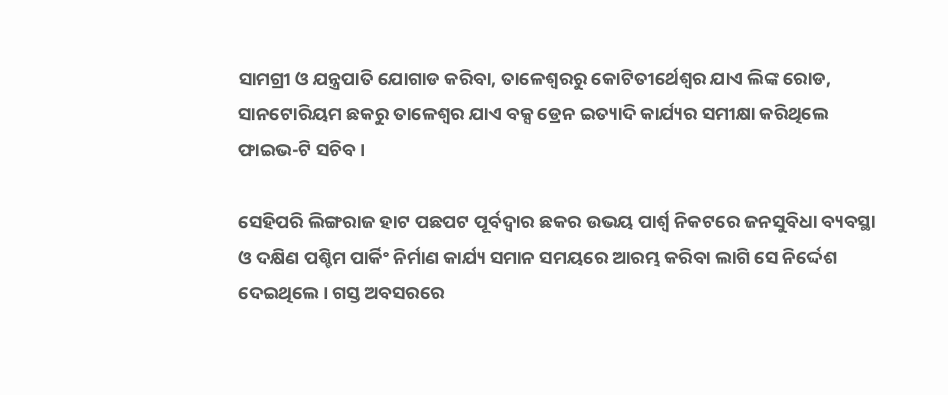ସାମଗ୍ରୀ ଓ ଯନ୍ତ୍ରପାତି ଯୋଗାଡ କରିବା, ତାଳେଶ୍ବରରୁ କୋଟିତୀର୍ଥେଶ୍ବର ଯାଏ ଲିଙ୍କ ରୋଡ, ସାନଟୋରିୟମ ଛକରୁ ତାଳେଶ୍ବର ଯାଏ ବକ୍ସ ଡ୍ରେନ ଇତ୍ୟାଦି କାର୍ଯ୍ୟର ସମୀକ୍ଷା କରିଥିଲେ ଫାଇଭ-ଟି ସଚିବ ।

ସେହିପରି ଲିଙ୍ଗରାଜ ହାଟ ପଛପଟ ପୂର୍ବଦ୍ବାର ଛକର ଉଭୟ ପାର୍ଶ୍ବ ନିକଟରେ ଜନସୁବିଧା ବ୍ୟବସ୍ଥା ଓ ଦକ୍ଷିଣ ପଶ୍ଚିମ ପାର୍କିଂ ନିର୍ମାଣ କାର୍ଯ୍ୟ ସମାନ ସମୟରେ ଆରମ୍ଭ କରିବା ଲାଗି ସେ ନିର୍ଦ୍ଦେଶ ଦେଇଥିଲେ । ଗସ୍ତ ଅବସରରେ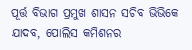ପୂର୍ତ୍ତ ବିଭାଗ ପ୍ରମୁଖ ଶାସନ ସଚିବ ଭିଭିକେ ଯାଦବ, ପୋଲିସ କମିଶନର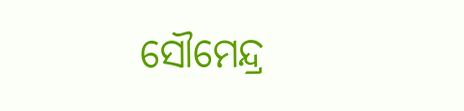ସୌମେନ୍ଦ୍ର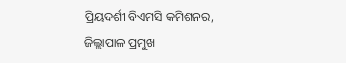ପ୍ରିୟଦର୍ଶୀ ବିଏମସି କମିଶନର, ଜିଲ୍ଲାପାଳ ପ୍ରମୁଖ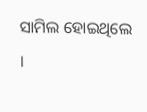ସାମିଲ ହୋଇଥିଲେ ।